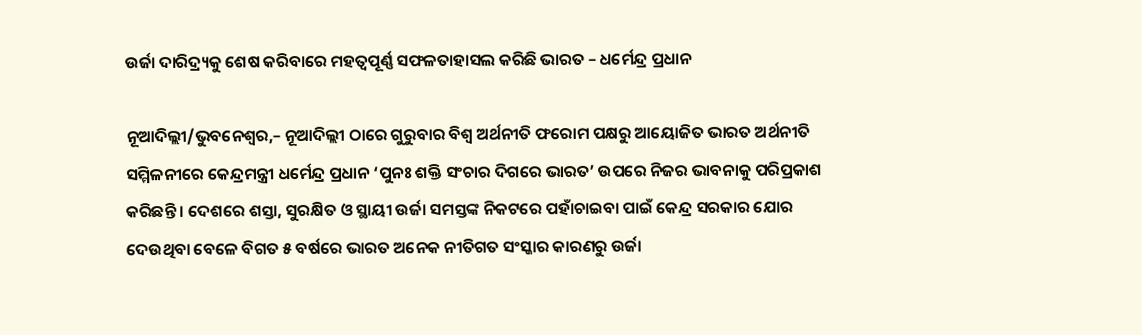ଉର୍ଜା ଦାରିଦ୍ର‌୍ୟକୁ ଶେଷ କରିବାରେ ମହତ୍ୱପୂର୍ଣ୍ଣ ସଫଳତାହାସଲ କରିଛି ଭାରତ – ଧର୍ମେନ୍ଦ୍ର ପ୍ରଧାନ

ନୂଆଦିଲ୍ଲୀ/ଭୁବନେଶ୍ୱର,– ନୂଆଦିଲ୍ଲୀ ଠାରେ ଗୁରୁବାର ବିଶ୍ୱ ଅର୍ଥନୀତି ଫରୋମ ପକ୍ଷରୁ ଆୟୋଜିତ ଭାରତ ଅର୍ଥନୀତି ସମ୍ମିଳନୀରେ କେନ୍ଦ୍ରମନ୍ତ୍ରୀ ଧର୍ମେନ୍ଦ୍ର ପ୍ରଧାନ ‘ପୁନଃ ଶକ୍ତି ସଂଚାର ଦିଗରେ ଭାରତ’ ଉପରେ ନିଜର ଭାବନାକୁ ପରିପ୍ରକାଶ କରିଛନ୍ତି । ଦେଶରେ ଶସ୍ତା, ସୁରକ୍ଷିତ ଓ ସ୍ଥାୟୀ ଉର୍ଜା ସମସ୍ତଙ୍କ ନିକଟରେ ପହାଁଚାଇବା ପାଇଁ କେନ୍ଦ୍ର ସରକାର ଯୋର ଦେଉଥିବା ବେଳେ ବିଗତ ୫ ବର୍ଷରେ ଭାରତ ଅନେକ ନୀତିଗତ ସଂସ୍କାର କାରଣରୁ ଉର୍ଜା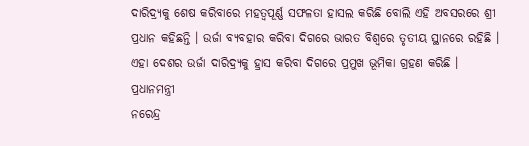ଦାରିଦ୍ର‌୍ୟକୁ ଶେଷ କରିବାରେ ମହତ୍ୱପୂର୍ଣ୍ଣ ସଫଳତା ହାସଲ କରିଛି ବୋଲି ଏହି ଅବସରରେ ଶ୍ରୀ ପ୍ରଧାନ କହିଛନ୍ତି । ଉର୍ଜା ବ୍ୟବହାର କରିବା ଦିଗରେ ଭାରତ ବିଶ୍ୱରେ ତୃତୀୟ ସ୍ଥାନରେ ରହିଛି । ଏହା ଦେଶର ଉର୍ଜା ଦାରିଦ୍ର‌୍ୟକୁ ହ୍ରାସ କରିବା ଦିଗରେ ପ୍ରମୁଖ ଭୂମିକା ଗ୍ରହଣ କରିଛି । ପ୍ରଧାନମନ୍ତ୍ରୀ
ନରେନ୍ଦ୍ର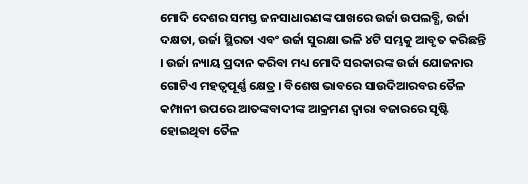ମୋଦି ଦେଶର ସମସ୍ତ ଜନସାଧାରଣଙ୍କ ପାଖରେ ଉର୍ଜା ଉପଲବ୍ଧି, ଉର୍ଜା ଦକ୍ଷତା, ଉର୍ଜା ସ୍ଥିରତା ଏବଂ ଉର୍ଜା ସୁରକ୍ଷା ଭଳି ୪ଟି ସମ୍ଭକୁ ଆବୃତ କରିଛନ୍ତି । ଉର୍ଜା ନ୍ୟାୟ ପ୍ରଦାନ କରିବା ମଧ୍ୟ ମୋଦି ସରକାରଙ୍କ ଉର୍ଜା ଯୋଜନାର ଗୋଟିଏ ମହତ୍ୱପୂର୍ଣ୍ଣ କ୍ଷେତ୍ର । ବିଶେଷ ଭାବରେ ସାଉଦିଆରବର ତୈଳ କମ୍ପାନୀ ଉପରେ ଆତଙ୍କବାଦୀଙ୍କ ଆକ୍ରମଣ ଦ୍ୱାରା ବଜାରରେ ସୃଷ୍ଟି ହୋଇଥିବା ତୈଳ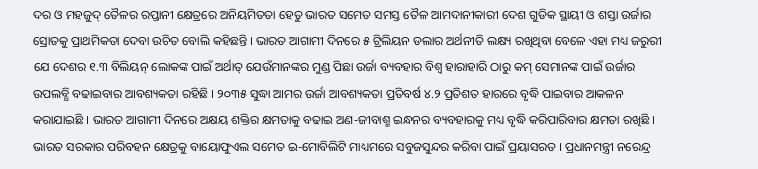ଦର ଓ ମହଜୁଦ୍ ତୈଳର ରପ୍ତାନୀ କ୍ଷେତ୍ରରେ ଅନିୟମିତତା ହେତୁ ଭାରତ ସମେତ ସମସ୍ତ ତୈଳ ଆମଦାନୀକାରୀ ଦେଶ ଗୁଡିକ ସ୍ଥାୟୀ ଓ ଶସ୍ତା ଉର୍ଜାର ସ୍ରୋତକୁ ପ୍ରାଥମିକତା ଦେବା ଉଚିତ ବୋଲି କହିଛନ୍ତି । ଭାରତ ଆଗାମୀ ଦିନରେ ୫ ଟ୍ରିଲିୟନ ଡଲାର ଅର୍ଥନୀତି ଲକ୍ଷ୍ୟ ରଖିଥିବା ବେଳେ ଏହା ମଧ୍ୟ ଜରୁରୀ ଯେ ଦେଶର ୧.୩ ବିଲିୟନ୍ ଲୋକଙ୍କ ପାଇଁ ଅର୍ଥାତ୍ ଯେଉଁମାନଙ୍କର ମୁଣ୍ଡ ପିଛା ଉର୍ଜା ବ୍ୟବହାର ବିଶ୍ୱ ହାରାହାରି ଠାରୁ କମ୍ ସେମାନଙ୍କ ପାଇଁ ଉର୍ଜାର ଉପଲବ୍ଧି ବଢାଇବାର ଆବଶ୍ୟକତା ରହିଛି । ୨୦୩୫ ସୁଦ୍ଧା ଆମର ଉର୍ଜା ଆବଶ୍ୟକତା ପ୍ରତିବର୍ଷ ୪.୨ ପ୍ରତିଶତ ହାରରେ ବୃଦ୍ଧି ପାଇବାର ଆକଳନ କରାଯାଇଛି । ଭାରତ ଆଗାମୀ ଦିନରେ ଅକ୍ଷୟ ଶକ୍ତିର କ୍ଷମତାକୁ ବଢାଇ ଅଣ-ଜୀବାଶ୍ମ ଇନ୍ଧନର ବ୍ୟବହାରକୁ ମଧ୍ୟ ବୃଦ୍ଧି କରିପାରିବାର କ୍ଷମତା ରଖିଛି । ଭାରତ ସରକାର ପରିବହନ କ୍ଷେତ୍ରକୁ ବାୟୋଫୁଏଲ ସମେତ ଇ-ମୋବିଲିଟି ମାଧ୍ୟମରେ ସବୁଜସୁନ୍ଦର କରିବା ପାଇଁ ପ୍ରୟାସରତ । ପ୍ରଧାନମନ୍ତ୍ରୀ ନରେନ୍ଦ୍ର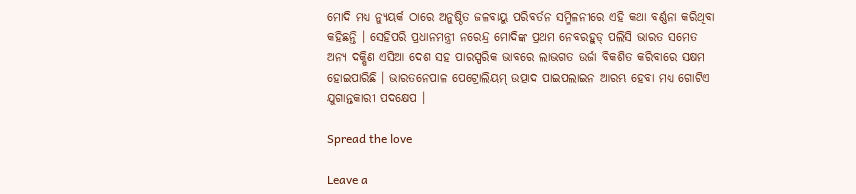ମୋଦି ମଧ୍ୟ ନ୍ୟୁୟର୍କ ଠାରେ ଅନୁଷ୍ଠିତ ଜଳବାୟୁ ପରିବର୍ତନ ସମ୍ମିଳନୀରେ ଏହି କଥା ବର୍ଣ୍ଣନା କରିଥିବା କହିଛନ୍ତି । ସେହିପରି ପ୍ରଧାନମନ୍ତ୍ରୀ ନରେନ୍ଦ୍ର ମୋଦିଙ୍କ ପ୍ରଥମ ନେବରହୁଡ୍ ପଲିସି ଭାରତ ସମେତ ଅନ୍ୟ ଦକ୍ଷିଣ ଏସିଆ ଦେଶ ସହ ପାରସ୍ପରିକ ଭାବରେ ଲାଭଗତ ଉର୍ଜା ବିକଶିତ କରିବାରେ ସକ୍ଷମ ହୋଇପାରିଛି । ଭାରତନେପାଳ ପେଟ୍ରୋଲିୟମ୍ ଉତ୍ପାଦ ପାଇପଲାଇନ ଆରମ୍ଭ ହେବା ମଧ୍ୟ ଗୋଟିଏ ଯୁଗାନ୍ତକାରୀ ପଦକ୍ଷେପ ।

Spread the love

Leave a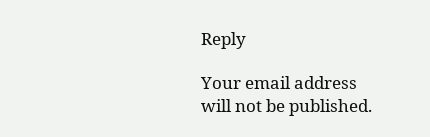Reply

Your email address will not be published.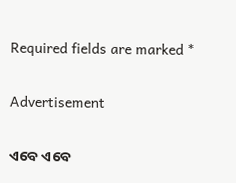Required fields are marked *

Advertisement

ଏବେ ଏବେ